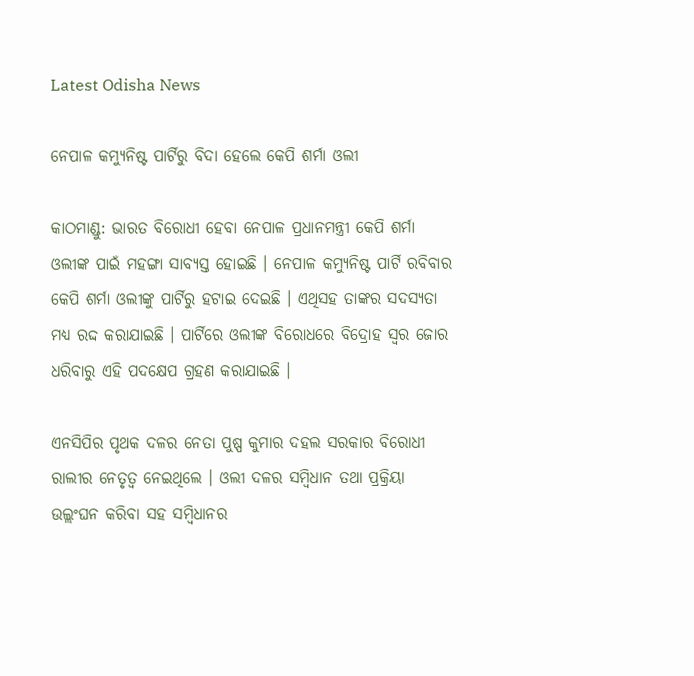Latest Odisha News

ନେପାଳ କମ୍ୟୁନିଷ୍ଟ ପାର୍ଟିରୁ ବିଦା ହେଲେ କେପି ଶର୍ମା ଓଲୀ

କାଠମାଣ୍ଡୁ: ଭାରତ ବିରୋଧୀ ହେବା ନେପାଳ ପ୍ରଧାନମନ୍ତ୍ରୀ କେପି ଶର୍ମା ଓଲୀଙ୍କ ପାଇଁ ମହଙ୍ଗା ସାବ୍ୟସ୍ତ ହୋଇଛି । ନେପାଳ କମ୍ୟୁନିଷ୍ଟ ପାର୍ଟି ରବିବାର କେପି ଶର୍ମା ଓଲୀଙ୍କୁ ପାର୍ଟିରୁ ହଟାଇ ଦେଇଛି । ଏଥିସହ ତାଙ୍କର ସଦସ୍ୟତା ମଧ୍ୟ ରଦ୍ଦ କରାଯାଇଛି । ପାର୍ଟିରେ ଓଲୀଙ୍କ ବିରୋଧରେ ବିଦ୍ରୋହ ସ୍ୱର ଜୋର ଧରିବାରୁ ଏହି ପଦକ୍ଷେପ ଗ୍ରହଣ କରାଯାଇଛି ।

ଏନସିପିର ପୃଥକ ଦଳର ନେତା ପୁଷ୍ପ କୁମାର ଦହଲ ସରକାର ବିରୋଧୀ ରାଲୀର ନେତୃତ୍ୱ ନେଇଥିଲେ । ଓଲୀ ଦଳର ସମ୍ବିଧାନ ତଥା ପ୍ରକ୍ରିୟା ଉଲ୍ଲଂଘନ କରିବା ସହ ସମ୍ବିଧାନର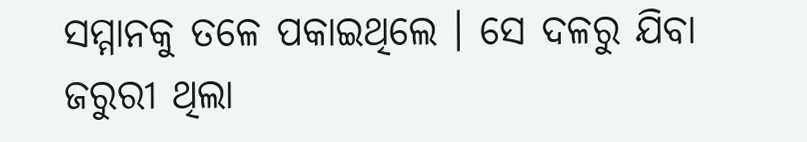ସମ୍ମାନକୁ ତଳେ ପକାଇଥିଲେ । ସେ ଦଳରୁ ଯିବା ଜରୁରୀ ଥିଲା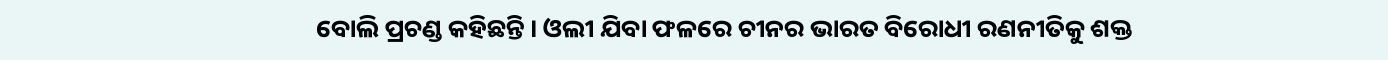ବୋଲି ପ୍ରଚଣ୍ଡ କହିଛନ୍ତି । ଓଲୀ ଯିବା ଫଳରେ ଚୀନର ଭାରତ ବିରୋଧୀ ରଣନୀତିକୁ ଶକ୍ତ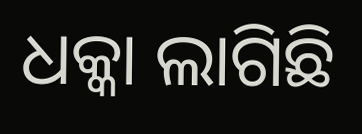ଧକ୍କା ଲାଗିଛି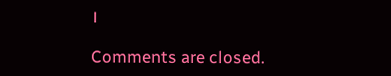।

Comments are closed.